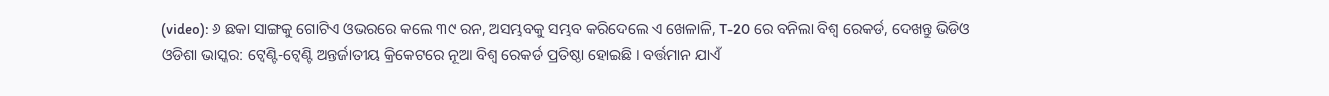(video): ୬ ଛକା ସାଙ୍ଗକୁ ଗୋଟିଏ ଓଭରରେ କଲେ ୩୯ ରନ, ଅସମ୍ଭବକୁ ସମ୍ଭବ କରିଦେଲେ ଏ ଖେଳାଳି, T-20 ରେ ବନିଲା ବିଶ୍ୱ ରେକର୍ଡ, ଦେଖନ୍ତୁ ଭିଡିଓ
ଓଡିଶା ଭାସ୍କର: ଟ୍ୱେଣ୍ଟି-ଟ୍ୱେଣ୍ଟି ଅନ୍ତର୍ଜାତୀୟ କ୍ରିକେଟରେ ନୂଆ ବିଶ୍ୱ ରେକର୍ଡ ପ୍ରତିଷ୍ଠା ହୋଇଛି । ବର୍ତ୍ତମାନ ଯାଏଁ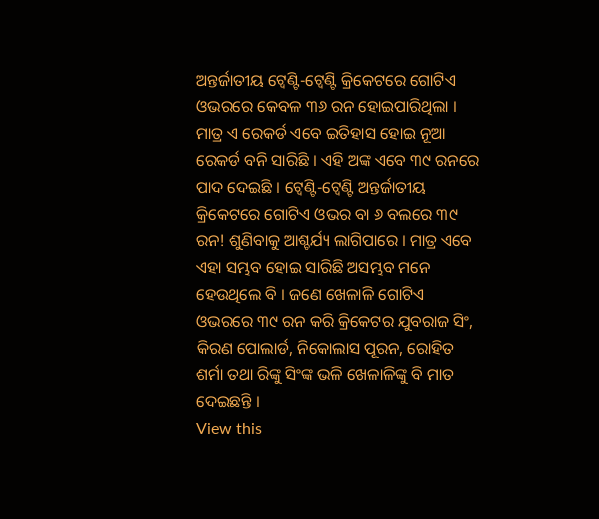ଅନ୍ତର୍ଜାତୀୟ ଟ୍ୱେଣ୍ଟି-ଟ୍ୱେଣ୍ଟି କ୍ରିକେଟରେ ଗୋଟିଏ ଓଭରରେ କେବଳ ୩୬ ରନ ହୋଇପାରିଥିଲା । ମାତ୍ର ଏ ରେକର୍ଡ ଏବେ ଇତିହାସ ହୋଇ ନୂଆ ରେକର୍ଡ ବନି ସାରିଛି । ଏହି ଅଙ୍କ ଏବେ ୩୯ ରନରେ ପାଦ ଦେଇଛି । ଟ୍ୱେଣ୍ଟି-ଟ୍ୱେଣ୍ଟି ଅନ୍ତର୍ଜାତୀୟ କ୍ରିକେଟରେ ଗୋଟିଏ ଓଭର ବା ୬ ବଲରେ ୩୯ ରନ! ଶୁଣିବାକୁ ଆଶ୍ଚର୍ଯ୍ୟ ଲାଗିପାରେ । ମାତ୍ର ଏବେ ଏହା ସମ୍ଭବ ହୋଇ ସାରିଛି ଅସମ୍ଭବ ମନେ ହେଉଥିଲେ ବି । ଜଣେ ଖେଳାଳି ଗୋଟିଏ ଓଭରରେ ୩୯ ରନ କରି କ୍ରିକେଟର ଯୁବରାଜ ସିଂ, କିରଣ ପୋଲାର୍ଡ, ନିକୋଲାସ ପୂରନ, ରୋହିତ ଶର୍ମା ତଥା ରିଙ୍କୁ ସିଂଙ୍କ ଭଳି ଖେଳାଳିଙ୍କୁ ବି ମାତ ଦେଇଛନ୍ତି ।
View this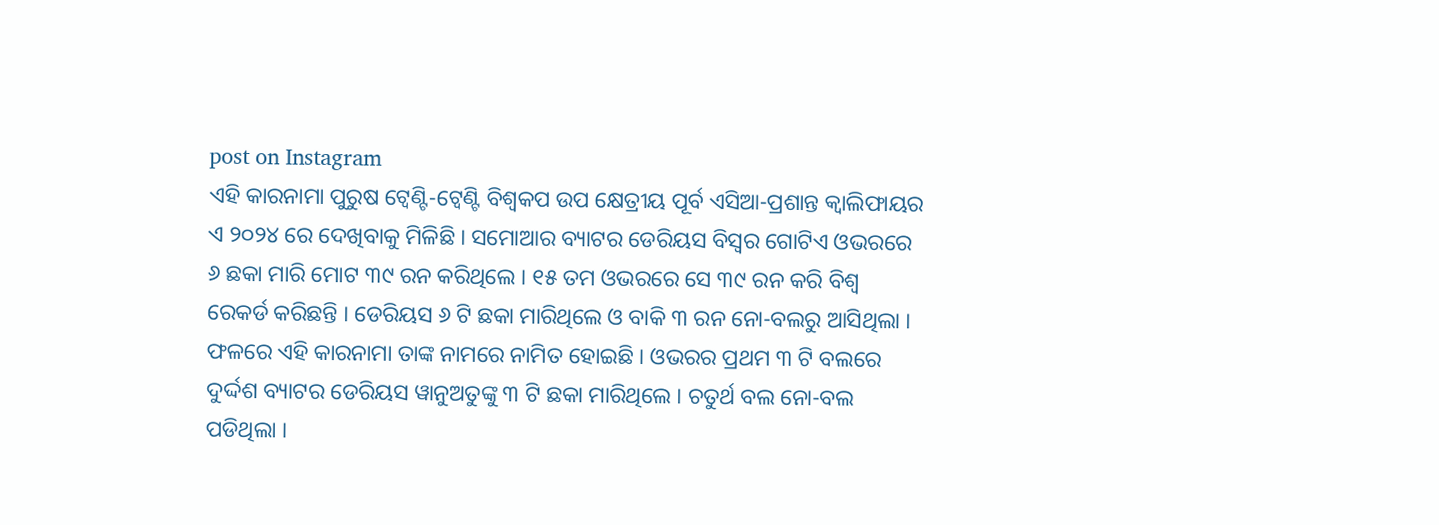post on Instagram
ଏହି କାରନାମା ପୁରୁଷ ଟ୍ୱେଣ୍ଟି-ଟ୍ୱେଣ୍ଟି ବିଶ୍ୱକପ ଉପ କ୍ଷେତ୍ରୀୟ ପୂର୍ବ ଏସିଆ-ପ୍ରଶାନ୍ତ କ୍ୱାଲିଫାୟର ଏ ୨୦୨୪ ରେ ଦେଖିବାକୁ ମିଳିଛି । ସମୋଆର ବ୍ୟାଟର ଡେରିୟସ ବିସ୍ୱର ଗୋଟିଏ ଓଭରରେ ୬ ଛକା ମାରି ମୋଟ ୩୯ ରନ କରିଥିଲେ । ୧୫ ତମ ଓଭରରେ ସେ ୩୯ ରନ କରି ବିଶ୍ୱ ରେକର୍ଡ କରିଛନ୍ତି । ଡେରିୟସ ୬ ଟି ଛକା ମାରିଥିଲେ ଓ ବାକି ୩ ରନ ନୋ-ବଲରୁ ଆସିଥିଲା । ଫଳରେ ଏହି କାରନାମା ତାଙ୍କ ନାମରେ ନାମିତ ହୋଇଛି । ଓଭରର ପ୍ରଥମ ୩ ଟି ବଲରେ ଦୁର୍ଦ୍ଦଶ ବ୍ୟାଟର ଡେରିୟସ ୱାନୁଅତୁଙ୍କୁ ୩ ଟି ଛକା ମାରିଥିଲେ । ଚତୁର୍ଥ ବଲ ନୋ-ବଲ ପଡିଥିଲା ।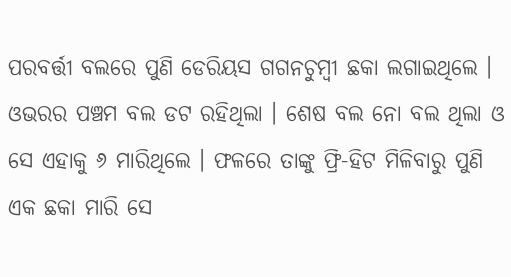ପରବର୍ତ୍ତୀ ବଲରେ ପୁଣି ଡେରିୟସ ଗଗନଚୁମ୍ବୀ ଛକା ଲଗାଇଥିଲେ । ଓଭରର ପଞ୍ଚମ ବଲ ଡଟ ରହିଥିଲା । ଶେଷ ବଲ ନୋ ବଲ ଥିଲା ଓ ସେ ଏହାକୁ ୬ ମାରିଥିଲେ । ଫଳରେ ତାଙ୍କୁ ଫ୍ରି-ହିଟ ମିଳିବାରୁ ପୁଣି ଏକ ଛକା ମାରି ସେ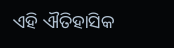ଏହି ଐତିହାସିକ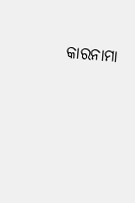କାରନାମା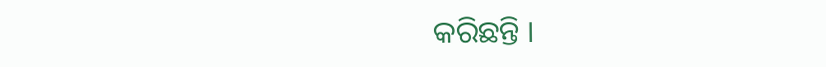କରିଛନ୍ତି ।